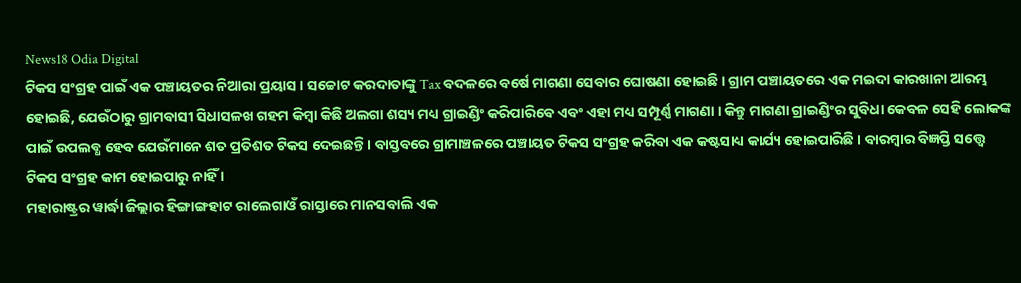News18 Odia Digital
ଟିକସ ସଂଗ୍ରହ ପାଇଁ ଏକ ପଞ୍ଚାୟତର ନିଆରା ପ୍ରୟାସ । ସଚ୍ଚୋଟ କରଦାତାଙ୍କୁ Tax ବଦଳରେ ବର୍ଷେ ମାଗଣା ସେବାର ଘୋଷଣା ହୋଇଛି । ଗ୍ରାମ ପଞ୍ଚାୟତରେ ଏକ ମଇଦା କାରଖାନା ଆରମ୍ଭ ହୋଇଛି, ଯେଉଁଠାରୁ ଗ୍ରାମବାସୀ ସିଧାସଳଖ ଗହମ କିମ୍ବା କିଛି ଅଲଗା ଶସ୍ୟ ମଧ୍ୟ ଗ୍ରାଇଣ୍ଡିଂ କରିପାରିବେ ଏବଂ ଏହା ମଧ୍ୟ ସମ୍ପୂର୍ଣ୍ଣ ମାଗଣା । କିନ୍ତୁ ମାଗଣା ଗ୍ରାଇଣ୍ଡିଂର ସୁବିଧା କେବଳ ସେହି ଲୋକଙ୍କ ପାଇଁ ଉପଲବ୍ଧ ହେବ ଯେଉଁମାନେ ଶତ ପ୍ରତିଶତ ଟିକସ ଦେଇଛନ୍ତି। ବାସ୍ତବରେ ଗ୍ରାମାଞ୍ଚଳରେ ପଞ୍ଚାୟତ ଟିକସ ସଂଗ୍ରହ କରିବା ଏକ କଷ୍ଟସାଧ୍ୟ କାର୍ଯ୍ୟ ହୋଇପାରିଛି । ବାରମ୍ବାର ବିଜ୍ଞପ୍ତି ସତ୍ତ୍ବେ ଟିକସ ସଂଗ୍ରହ କାମ ହୋଇପାରୁ ନାହିଁ ।
ମହାରାଷ୍ଟ୍ରର ୱାର୍ଦ୍ଧା ଜିଲ୍ଲାର ହିଙ୍ଗାଙ୍ଗହାଟ ରାଲେଗାଓଁ ରାସ୍ତାରେ ମାନସବାଲି ଏକ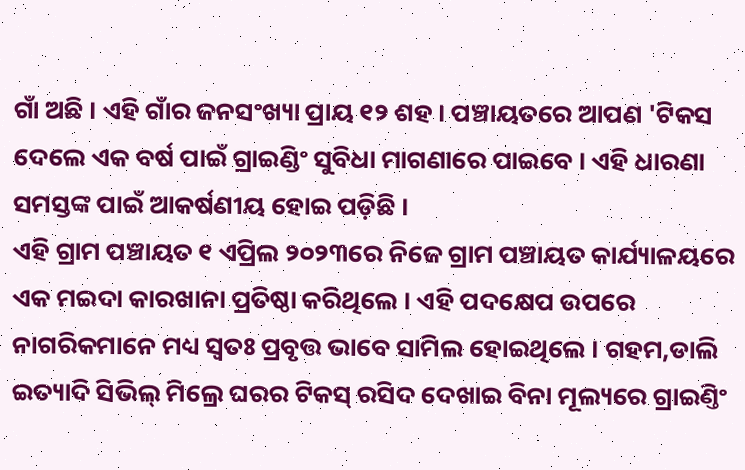ଗାଁ ଅଛି । ଏହି ଗାଁର ଜନସଂଖ୍ୟା ପ୍ରାୟ ୧୨ ଶହ । ପଞ୍ଚାୟତରେ ଆପଣ 'ଟିକସ ଦେଲେ ଏକ ବର୍ଷ ପାଇଁ ଗ୍ରାଇଣ୍ଡିଂ ସୁବିଧା ମାଗଣାରେ ପାଇବେ । ଏହି ଧାରଣା ସମସ୍ତଙ୍କ ପାଇଁ ଆକର୍ଷଣୀୟ ହୋଇ ପଡ଼ିଛି ।
ଏହି ଗ୍ରାମ ପଞ୍ଚାୟତ ୧ ଏପ୍ରିଲ ୨୦୨୩ରେ ନିଜେ ଗ୍ରାମ ପଞ୍ଚାୟତ କାର୍ଯ୍ୟାଳୟରେ ଏକ ମଇଦା କାରଖାନା ପ୍ରତିଷ୍ଠା କରିଥିଲେ । ଏହି ପଦକ୍ଷେପ ଉପରେ ନାଗରିକମାନେ ମଧ୍ୟ ସ୍ୱତଃ ପ୍ରବୃତ୍ତ ଭାବେ ସାମିଲ ହୋଇଥିଲେ । ଗହମ,ଡାଲି ଇତ୍ୟାଦି ସିଭିଲ୍ ମିଲ୍ରେ ଘରର ଟିକସ୍ ରସିଦ ଦେଖାଇ ବିନା ମୂଲ୍ୟରେ ଗ୍ରାଇଣ୍ତିଂ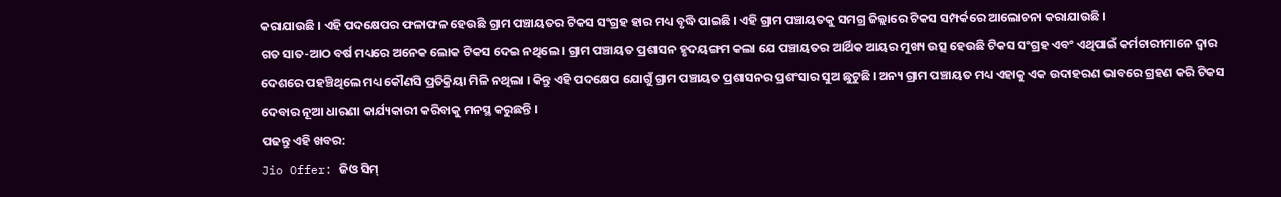କରାଯାଉଛି । ଏହି ପଦକ୍ଷେପର ଫଳାଫଳ ହେଉଛି ଗ୍ରାମ ପଞ୍ଚାୟତର ଟିକସ ସଂଗ୍ରହ ହାର ମଧ୍ୟ ବୃଦ୍ଧି ପାଇଛି । ଏହି ଗ୍ରାମ ପଞ୍ଚାୟତକୁ ସମଗ୍ର ଜିଲ୍ଲାରେ ଟିକସ ସମ୍ପର୍କରେ ଆଲୋଚନା କରାଯାଉଛି ।
ଗତ ସାତ-ଆଠ ବର୍ଷ ମଧ୍ୟରେ ଅନେକ ଲୋକ ଟିକସ ଦେଇ ନଥିଲେ । ଗ୍ରାମ ପଞ୍ଚାୟତ ପ୍ରଶାସନ ହୃଦୟଙ୍ଗମ କଲା ଯେ ପଞ୍ଚାୟତର ଆର୍ଥିକ ଆୟର ମୁଖ୍ୟ ଉତ୍ସ ହେଉଛି ଟିକସ ସଂଗ୍ରହ ଏବଂ ଏଥିପାଇଁ କର୍ମଚାରୀମାନେ ଦ୍ୱାର ଦେଶରେ ପହଞ୍ଚିଥିଲେ ମଧ୍ୟ କୌଣସି ପ୍ରତିକ୍ରିୟା ମିଳି ନଥିଲା । କିନ୍ତୁ ଏହି ପଦକ୍ଷେପ ଯୋଗୁଁ ଗ୍ରାମ ପଞ୍ଚାୟତ ପ୍ରଶାସନର ପ୍ରଶଂସାର ସୁଅ ଛୁଟୁଛି । ଅନ୍ୟ ଗ୍ରାମ ପଞ୍ଚାୟତ ମଧ୍ୟ ଏହାକୁ ଏକ ଉଦାହରଣ ଭାବରେ ଗ୍ରହଣ କରି ଟିକସ ଦେବାର ନୂଆ ଧାରଣା କାର୍ଯ୍ୟକାରୀ କରିବାକୁ ମନସ୍ଥ କରୁଛନ୍ତି ।
ପଢନ୍ତୁ ଏହି ଖବର:
Jio Offer: ଜିଓ ସିମ୍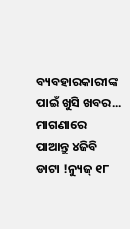ବ୍ୟବହାରକାରୀଙ୍କ ପାଇଁ ଖୁସି ଖବର... ମାଗଣାରେ ପାଆନ୍ତୁ ୪ଜିବି ଡାଟା !ନ୍ୟୁଜ୍ ୧୮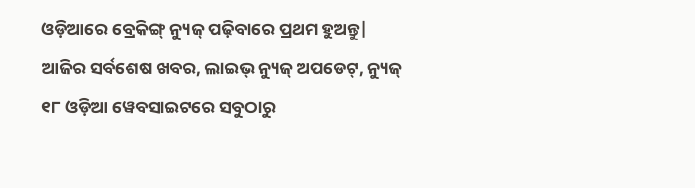ଓଡ଼ିଆରେ ବ୍ରେକିଙ୍ଗ୍ ନ୍ୟୁଜ୍ ପଢ଼ିବାରେ ପ୍ରଥମ ହୁଅନ୍ତୁ| ଆଜିର ସର୍ବଶେଷ ଖବର, ଲାଇଭ୍ ନ୍ୟୁଜ୍ ଅପଡେଟ୍, ନ୍ୟୁଜ୍ ୧୮ ଓଡ଼ିଆ ୱେବସାଇଟରେ ସବୁଠାରୁ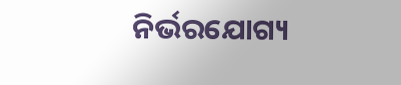ନିର୍ଭରଯୋଗ୍ୟ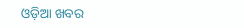ଓଡ଼ିଆ ଖବର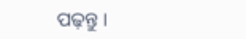ପଢ଼ନ୍ତୁ ।